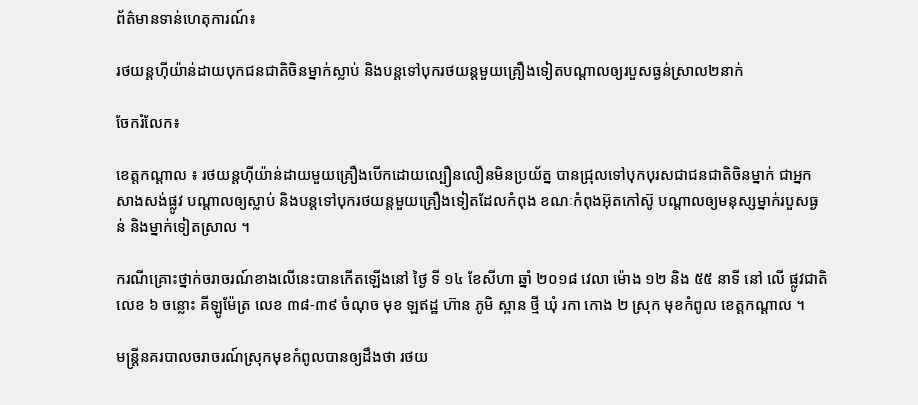ព័ត៌មានទាន់ហេតុការណ៍៖

រថយន្តហ៊ីយ៉ាន់ដាយបុកជនជាតិចិនម្នាក់ស្លាប់ និងបន្តទៅបុករថយន្តមួយគ្រឿងទៀតបណ្ដាលឲ្យរបួសធ្ងន់ស្រាល២នាក់

ចែករំលែក៖

ខេត្តកណ្តាល ៖ រថយន្តហ៊ីយ៉ាន់ដាយមួយគ្រឿងបើកដោយល្បឿនលឿនមិនប្រយ័ត្ន បានជ្រុលទៅបុកបុរសជាជនជាតិចិនម្នាក់ ជាអ្នកសាងសង់ផ្លូវ បណ្ដាលឲ្យស្លាប់ និងបន្តទៅបុករថយន្តមួយគ្រឿងទៀតដែលកំពុង ខណៈកំពុងអ៊ុតកៅស៊ូ បណ្ដាលឲ្យមនុស្សម្នាក់របួសធ្ងន់ និងម្នាក់ទៀតស្រាល ។

ករណីគ្រោះថ្នាក់ចរាចរណ៍ខាងលើនេះបានកើតឡើងនៅ ថ្ងៃ ទី ១៤ ខែសីហា ឆ្នាំ ២០១៨ វេលា ម៉ោង ១២ និង ៥៥ នាទី នៅ លើ ផ្លូវជាតិ លេខ ៦ ចន្លោះ គីឡូម៉ែត្រ លេខ ៣៨-៣៩ ចំណុច មុខ ឡឥដ្ឋ ហ៊ាន ភូមិ ស្ពាន ថ្មី ឃុំ រកា កោង ២ ស្រុក មុខកំពូល ខេត្តកណ្តាល ។

មន្ត្រីនគរបាលចរាចរណ៍ស្រុកមុខកំពូលបានឲ្យដឹងថា រថយ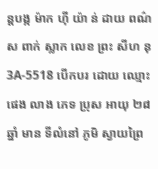ន្តបង្ក ម៉ាក ហ៊ី យ៉ា ន់ ដាយ ពណ៌ ស ពាក់ ស្លាក លេខ ព្រះ សីហ នុ 3A-5518 បើកបរ ដោយ ឈ្មោះ ផេង លាង ភេទ ប្រុស អាយុ ២៨ ឆ្នាំ មាន ទីលំនៅ ភូមិ ស្វាយព្រៃ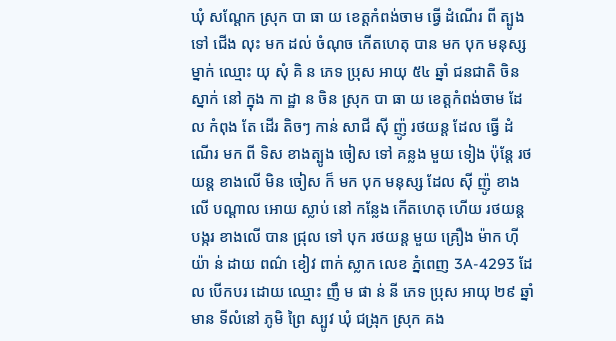ឃុំ សណ្ដែក ស្រុក បា ធា យ ខេត្តកំពង់ចាម ធ្វើ ដំណើរ ពី ត្បូង ទៅ ជើង លុះ មក ដល់ ចំណុច កើតហេតុ បាន មក បុក មនុស្ស ម្នាក់ ឈ្មោះ យុ សុំ គិ ន ភេទ ប្រុស អាយុ ៥៤ ឆ្នាំ ជនជាតិ ចិន ស្នាក់ នៅ ក្នុង កា ដ្ឋា ន ចិន ស្រុក បា ធា យ ខេត្តកំពង់ចាម ដែល កំពុង តែ ដើរ តិចៗ កាន់ សាជី ស៊ី ញ៉ូ រថយន្ត ដែល ធ្វើ ដំណើរ មក ពី ទិស ខាងត្បូង ចៀស ទៅ គន្លង មួយ ទៀង ប៉ុន្តែ រថយន្ត ខាងលើ មិន ចៀស ក៏ មក បុក មនុស្ស ដែល ស៊ី ញ៉ូ ខាងលើ បណ្ដាល អោយ ស្លាប់ នៅ កន្លែង កើតហេតុ ហើយ រថយន្ត បង្ករ ខាងលើ បាន ជ្រុល ទៅ បុក រថយន្ត មួយ គ្រឿង ម៉ាក ហ៊ី យ៉ា ន់ ដាយ ពណ៌ ខៀវ ពាក់ ស្លាក លេខ ភ្នំពេញ 3A-4293 ដែល បើកបរ ដោយ ឈ្មោះ ញឹ ម ផា ន់ នី ភេទ ប្រុស អាយុ ២៩ ឆ្នាំ មាន ទីលំនៅ ភូមិ ព្រៃ ស្បូវ ឃុំ ជង្រុក ស្រុក គង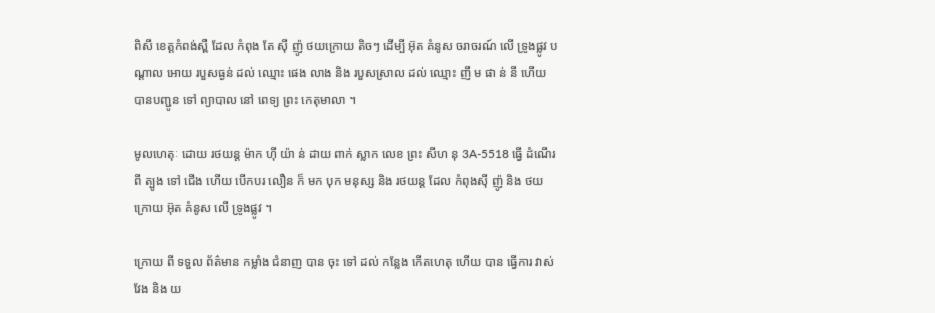ពិសី ខេត្តកំពង់ស្ពឺ ដែល កំពុង តែ ស៊ី ញ៉ូ ថយក្រោយ តិចៗ ដើម្បី អ៊ុត គំនូស ចរាចរណ៍ លើ ទ្រូងផ្លូវ បណ្ដាល អោយ របួសធ្ងន់ ដល់ ឈ្មោះ ផេង លាង និង របួសស្រាល ដល់ ឈ្មោះ ញឹ ម ផា ន់ នី ហើយ បានបញ្ជូន ទៅ ព្យាបាល នៅ ពេទ្យ ព្រះ កេតុមាលា ។

មូលហេតុៈ ដោយ រថយន្ត ម៉ាក ហ៊ី យ៉ា ន់ ដាយ ពាក់ ស្លាក លេខ ព្រះ សីហ នុ 3A-5518 ធ្វើ ដំណើរ ពី ត្បូង ទៅ ជើង ហើយ បើកបរ លឿន ក៏ មក បុក មនុស្ស និង រថយន្ត ដែល កំពុងស៊ី ញ៉ូ និង ថយក្រោយ អ៊ុត គំនូស លើ ទ្រូងផ្លូវ ។

ក្រោយ ពី ទទួល ព័ត៌មាន កម្លាំង ជំនាញ បាន ចុះ ទៅ ដល់ កន្លែង កើតហេតុ ហើយ បាន ធ្វើការ វាស់វែង និង យ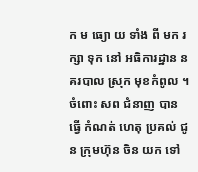ក ម ធ្យោ យ ទាំង ពី មក រក្សា ទុក នៅ អធិការដ្ឋាន នគរបាល ស្រុក មុខកំពូល ។ ចំពោះ សព ជំនាញ បាន ធ្វើ កំណត់ ហេតុ ប្រគល់ ជូន ក្រុមហ៊ុន ចិន យក ទៅ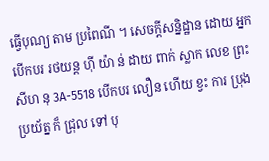ធ្វើបុណ្យ តាម ប្រពៃណី ។ សេចក្ដីសន្និដ្ឋាន ដោយ អ្នកបើកបរ រថយន្ត ហ៊ី យ៉ា ន់ ដាយ ពាក់ ស្លាក លេខ ព្រះ សីហ នុ 3A-5518 បើកបរ លឿន ហើយ ខ្វះ ការ ប្រុង ប្រយ័ត្ន ក៏ ជ្រុល ទៅ បុ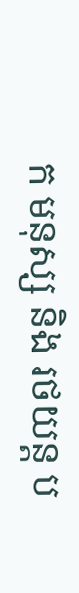ក មនុស្ស និង រថយន្ត ប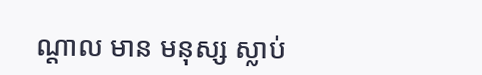ណ្ដាល មាន មនុស្ស ស្លាប់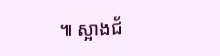៕ ស្អាងជ័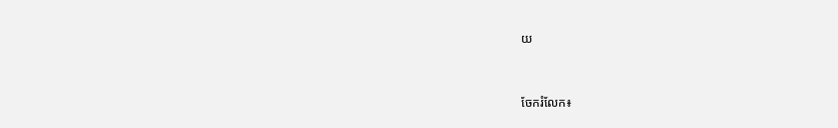យ


ចែករំលែក៖